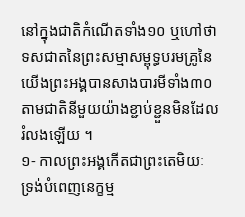នៅក្នុងជាតិកំណើតទាំង១០ ឬហៅថាទសជាតនៃព្រះសម្មាសម្ពុទ្ធបរមគ្រូនៃយើងព្រះអង្គបានសាងបារមីទាំង៣០តាមជាតិនីមួយយ៉ាងខ្ជាប់ខ្ជួនមិនដែលរំលងឡើយ ។
១- កាលព្រះអង្គកើតជាព្រះតេមិយៈ ទ្រង់បំពេញនេក្ខម្ម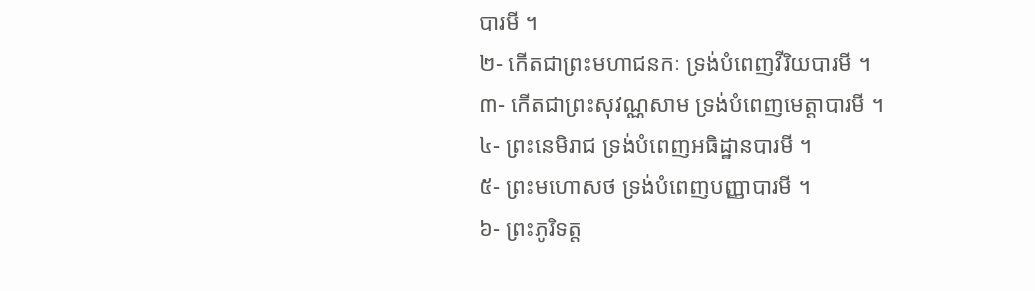បារមី ។
២- កើតជាព្រះមហាជនកៈ ទ្រង់បំពេញវីរិយបារមី ។
៣- កើតជាព្រះសុវណ្ណសាម ទ្រង់បំពេញមេត្តាបារមី ។
៤- ព្រះនេមិរាជ ទ្រង់បំពេញអធិដ្ឋានបារមី ។
៥- ព្រះមហោសថ ទ្រង់បំពេញបញ្ញាបារមី ។
៦- ព្រះភូរិទត្ត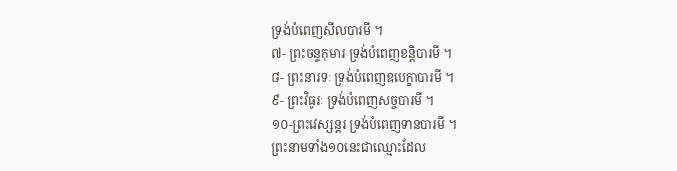ទ្រង់បំពេញសីលបារមី ។
៧- ព្រះចន្ទកុមារ ទ្រង់បំពេញខន្តិបារមី ។
៨- ព្រះនារទៈ ទ្រង់បំពេញឧបេក្ខាបារមី ។
៩- ព្រះវិធូរៈ ទ្រង់បំពេញសច្ចបារមី ។
១០-ព្រះវេស្សន្តរ ទ្រង់បំពេញទានបារមី ។
ព្រះនាមទាំង១០នេះជាឈ្មោះដែល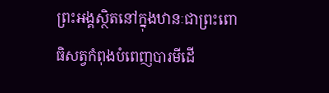ព្រះអង្គស្ថិតនៅក្នុងឋានៈជាព្រះពោធិសត្វកំពុងបំពេញបារមីដើ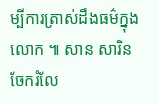ម្បីការត្រាស់ដឹងធម៌ក្នុងលោក ៕ សាន សារិន
ចែករំលែ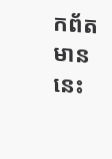កព័តមាននេះ